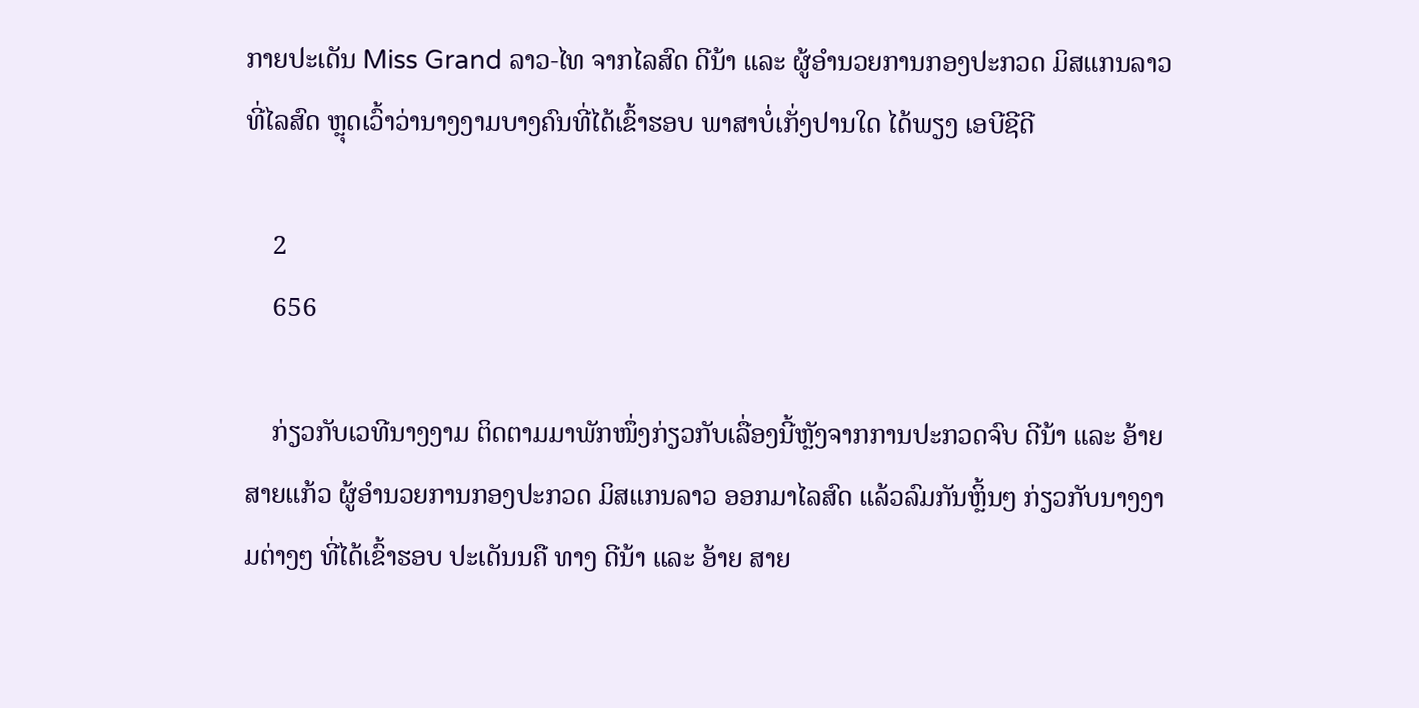ກາຍປະເດັນ Miss Grand ລາວ-ໄທ ຈາກໄລສົດ ດີນ້າ ແລະ ຜູ້ອໍານວຍການກອງປະກວດ ມິສແກນລາວທີ່ໄລສົດ ຫຼຸດເວົ້າວ່ານາງງາມບາງຄົນທີ່ໄດ້ເຂົ້າຮອບ ພາສາບໍ່ເກັ່ງປານໃດ ໄດ້ພຽງ ເອບີຊີດີ

    2
    656

    ກ່ຽວກັບເວທີນາງງາມ ຕິດຕາມມາພັກໜຶ່ງກ່ຽວກັບເລື່ອງນີ້ຫຼັງຈາກການປະກວດຈົບ ດີນ້າ ແລະ ອ້າຍ ສາຍແກ້ວ ຜູ້ອໍານວຍການກອງປະກວດ ມິສແກນລາວ ອອກມາໄລສົດ ແລ້ວລົມກັນຫຼິ້ນໆ ກ່ຽວກັບນາງງາມຕ່າງໆ ທີ່ໄດ້ເຂົ້າຮອບ ປະເດັນນຄື ທາງ ດີນ້າ ແລະ ອ້າຍ ສາຍ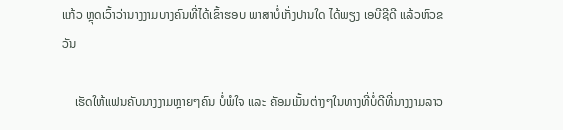ແກ້ວ ຫຼຸດເວົ້າວ່ານາງງາມບາງຄົນທີ່ໄດ້ເຂົ້າຮອບ ພາສາບໍ່ເກັ່ງປານໃດ ໄດ້ພຽງ ເອບີຊີດີ ແລ້ວຫົວຂວັນ

    ເຮັດໃຫ້ແຟນຄັບນາງງາມຫຼາຍໆຄົນ ບໍ່ພໍໃຈ ແລະ ຄັອມເມັ້ນຕ່າງໆໃນທາງທີ່ບໍ່ດີທີ່ນາງງາມລາວ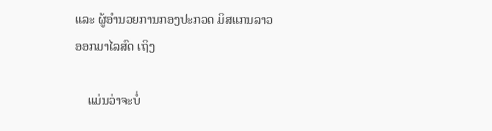ແລະ ຜູ້ອໍານວຍການກອງປະກວດ ມິສແກນລາວ ອອກມາໄລສົດ ເຖິງ

    ແມ່ນວ່າຈະບໍ່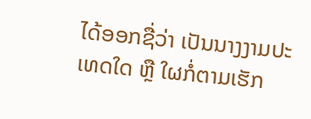ໄດ້ອອກຊື່ວ່າ ເປັນນາງງາມປະເທດໃດ ຫຼື ໃຜກໍ່ຕາມເຮັກ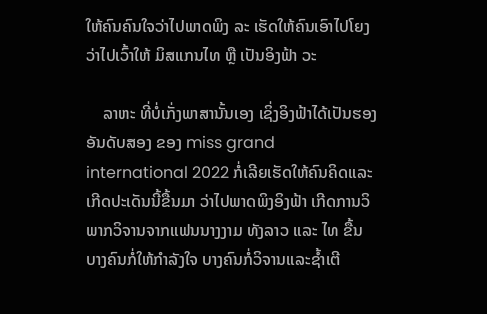ໃຫ້ຄົນຄົນໃຈວ່າໄປພາດພິງ ລະ ເຮັດໃຫ້ຄົນເອົາໄປໂຍງວ່າໄປເວົ້າໃຫ້ ມິສແກນໄທ ຫຼື ເປັນອິງຟ້າ ວະ

    ລາຫະ ທີ່ບໍ່ເກັ່ງພາສານັ້ນເອງ ເຊິ່ງອິງຟ້າໄດ້ເປັນຮອງອັນດັບສອງ ຂອງ miss grand international 2022 ກໍ່ເລີຍເຮັດໃຫ້ຄົນຄິດແລະເກີດປະເດັນນີ້ຂື້ນມາ ວ່າໄປພາດພິງອິງຟ້າ ເກີດການວິພາກວິຈານຈາກແຟນນາງງາມ ທັງລາວ ແລະ ໄທ ຂື້ນ ບາງຄົນກໍ່ໃຫ້ກຳລັງໃຈ ບາງຄົນກໍ່ວິຈານແລະຊ້ຳເຕີ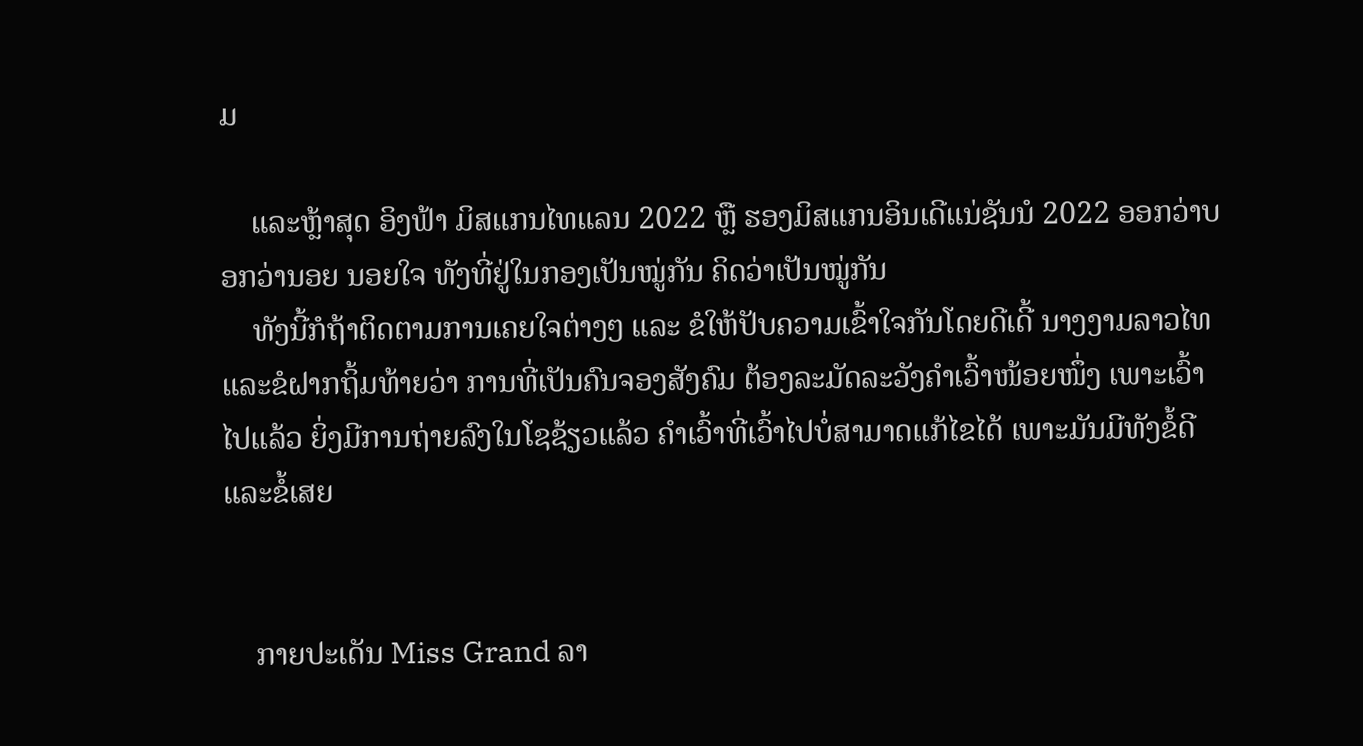ມ

    ແລະຫຼ້າສຸດ ອິງຟ້າ ມິສແກນໄທແລນ 2022 ຫຼື ຮອງມິສແກນອິນເດີແນ່ຊັນນໍ 2022 ອອກວ່າບອກວ່ານອຍ ນອຍໃຈ ທັງທີ່ຢູ່ໃນກອງເປັນໝູ່ກັນ ຄິດວ່າເປັນໝູ່ກັນ
    ທັງນີ້ກໍຖ້າຕິດຕາມການເຄຍໃຈຕ່າງໆ ແລະ ຂໍໃຫ້ປັບຄວາມເຂົ້າໃຈກັນໂດຍດີເດີ້ ນາງງາມລາວໄທ ແລະຂໍຝາກຖິ້ມທ້າຍວ່າ ການທີ່ເປັນຄົນຈອງສັງຄົມ ຕ້ອງລະມັດລະວັງຄຳເວົ້າໜ້ອຍໜຶ່ງ ເພາະເວົ້າໄປແລ້ວ ຍິ່ງມີການຖ່າຍລົງໃນໂຊຊ້ຽວແລ້ວ ຄຳເວົ້າທີ່ເວົ້າໄປບໍ່ສາມາດແກ້ໄຂໄດ້ ເພາະມັນມີທັງຂໍ້ດີແລະຂໍ້ເສຍ


    ກາຍປະເດັນ Miss Grand ລາ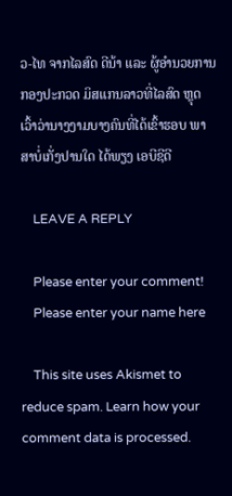ວ-ໄທ ຈາກໄລສົດ ດີນ້າ ແລະ ຜູ້ອໍານວຍການກອງປະກວດ ມິສແກນລາວທີ່ໄລສົດ ຫຼຸດເວົ້າວ່ານາງງາມບາງຄົນທີ່ໄດ້ເຂົ້າຮອບ ພາສາບໍ່ເກັ່ງປານໃດ ໄດ້ພຽງ ເອບີຊີດີ

    LEAVE A REPLY

    Please enter your comment!
    Please enter your name here

    This site uses Akismet to reduce spam. Learn how your comment data is processed.